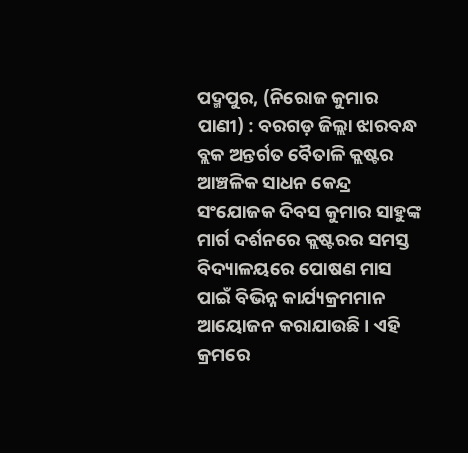ପଦ୍ମପୁର, (ନିରୋଜ କୁମାର ପାଣୀ) : ବରଗଡ଼ ଜିଲ୍ଲା ଝାରବନ୍ଧ ବ୍ଲକ ଅନ୍ତର୍ଗତ ବୈତାଳି କ୍ଲଷ୍ଟର ଆଞ୍ଚଳିକ ସାଧନ କେନ୍ଦ୍ର ସଂଯୋଜକ ଦିବସ କୁମାର ସାହୁଙ୍କ ମାର୍ଗ ଦର୍ଶନରେ କ୍ଲଷ୍ଟରର ସମସ୍ତ ବିଦ୍ୟାଳୟରେ ପୋଷଣ ମାସ ପାଇଁ ବିଭିନ୍ନ କାର୍ଯ୍ୟକ୍ରମମାନ ଆୟୋଜନ କରାଯାଉଛି । ଏହି କ୍ରମରେ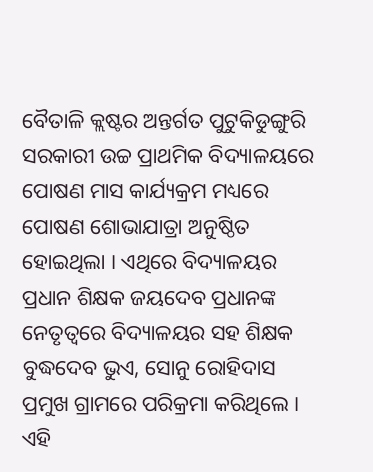ବୈତାଳି କ୍ଲଷ୍ଟର ଅନ୍ତର୍ଗତ ପୁଟୁକିଡୁଙ୍ଗୁରି ସରକାରୀ ଉଚ୍ଚ ପ୍ରାଥମିକ ବିଦ୍ୟାଳୟରେ ପୋଷଣ ମାସ କାର୍ଯ୍ୟକ୍ରମ ମଧ୍ୟରେ ପୋଷଣ ଶୋଭାଯାତ୍ରା ଅନୁଷ୍ଠିତ ହୋଇଥିଲା । ଏଥିରେ ବିଦ୍ୟାଳୟର ପ୍ରଧାନ ଶିକ୍ଷକ ଜୟଦେବ ପ୍ରଧାନଙ୍କ ନେତୃତ୍ୱରେ ବିଦ୍ୟାଳୟର ସହ ଶିକ୍ଷକ ବୁଦ୍ଧଦେବ ଭୁଏ, ସୋନୁ ରୋହିଦାସ ପ୍ରମୁଖ ଗ୍ରାମରେ ପରିକ୍ରମା କରିଥିଲେ । ଏହି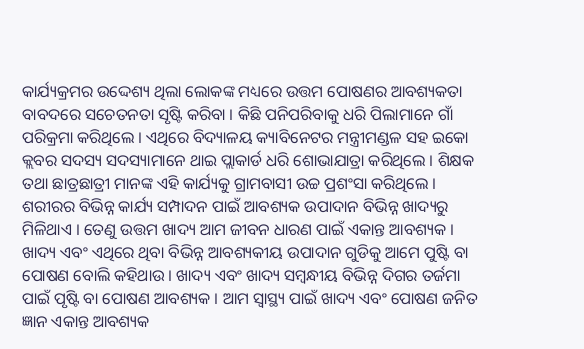କାର୍ଯ୍ୟକ୍ରମର ଉଦ୍ଦେଶ୍ୟ ଥିଲା ଲୋକଙ୍କ ମଧ୍ୟରେ ଉତ୍ତମ ପୋଷଣର ଆବଶ୍ୟକତା ବାବଦରେ ସଚେତନତା ସୃଷ୍ଟି କରିବା । କିଛି ପନିପରିବାକୁ ଧରି ପିଲାମାନେ ଗାଁ ପରିକ୍ରମା କରିଥିଲେ । ଏଥିରେ ବିଦ୍ୟାଳୟ କ୍ୟାବିନେଟର ମନ୍ତ୍ରୀମଣ୍ଡଳ ସହ ଇକୋ କ୍ଲବର ସଦସ୍ୟ ସଦସ୍ୟାମାନେ ଥାଇ ପ୍ଲାକାର୍ଡ ଧରି ଶୋଭାଯାତ୍ରା କରିଥିଲେ । ଶିକ୍ଷକ ତଥା ଛାତ୍ରଛାତ୍ରୀ ମାନଙ୍କ ଏହି କାର୍ଯ୍ୟକୁ ଗ୍ରାମବାସୀ ଉଚ୍ଚ ପ୍ରଶଂସା କରିଥିଲେ । ଶରୀରର ବିଭିନ୍ନ କାର୍ଯ୍ୟ ସମ୍ପାଦନ ପାଇଁ ଆବଶ୍ୟକ ଉପାଦାନ ବିଭିନ୍ନ ଖାଦ୍ୟରୁ ମିଳିଥାଏ । ତେଣୁ ଉତ୍ତମ ଖାଦ୍ୟ ଆମ ଜୀବନ ଧାରଣ ପାଇଁ ଏକାନ୍ତ ଆବଶ୍ୟକ । ଖାଦ୍ୟ ଏବଂ ଏଥିରେ ଥିବା ବିଭିନ୍ନ ଆବଶ୍ୟକୀୟ ଉପାଦାନ ଗୁଡିକୁ ଆମେ ପୁଷ୍ଟି ବା ପୋଷଣ ବୋଲି କହିଥାଉ । ଖାଦ୍ୟ ଏବଂ ଖାଦ୍ୟ ସମ୍ବନ୍ଧୀୟ ବିଭିନ୍ନ ଦିଗର ତର୍ଜମା ପାଇଁ ପୃଷ୍ଟି ବା ପୋଷଣ ଆବଶ୍ୟକ । ଆମ ସ୍ୱାସ୍ଥ୍ୟ ପାଇଁ ଖାଦ୍ୟ ଏବଂ ପୋଷଣ ଜନିତ ଜ୍ଞାନ ଏକାନ୍ତ ଆବଶ୍ୟକ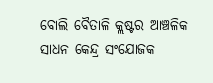ବୋଲି ବୈତାଳି କ୍ଲଷ୍ଟର ଆଞ୍ଚଳିକ ସାଧନ କେନ୍ଦ୍ର ସଂଯୋଜକ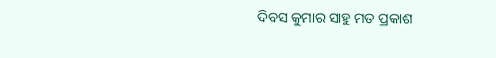ଦିବସ କୁମାର ସାହୁ ମତ ପ୍ରକାଶ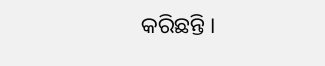କରିଛନ୍ତି ।